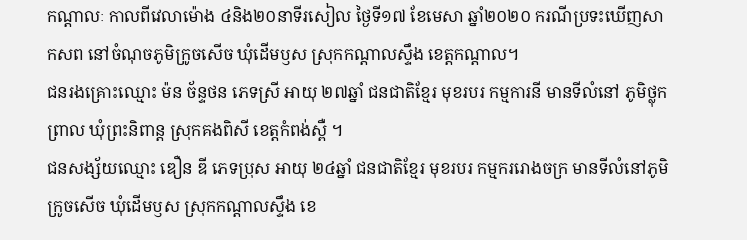កណ្ដាលៈ កាលពីវេលាម៉ោង ៤និង២០នាទីរសៀល ថ្ងៃទី១៧ ខែមេសា ឆ្នាំ២០២០ ករណីប្រទះឃើញសាកសព នៅចំណុចភូមិក្រូចសើច ឃុំដើមឫស ស្រុកកណ្ដាលស្ទឹង ខេត្តកណ្តាល។
ជនរងគ្រោះឈ្មោះ ម៉ន ច័ន្ទថន ភេទស្រី អាយុ ២៧ឆ្នាំ ជនជាតិខ្មែរ មុខរបរ កម្មការនី មានទីលំនៅ ភូមិថ្លុកព្រាល ឃុំព្រះនិពាន្ដ ស្រុកគងពិសី ខេត្តកំពង់ស្ពឺ ។
ជនសង្ស័យឈ្មោះ ឌឿន ឌី ភេទប្រុស អាយុ ២៤ឆ្នាំ ជនជាតិខ្មែរ មុខរបរ កម្មកររោងចក្រ មានទីលំនៅភូមិក្រូចសើច ឃុំដើមឫស ស្រុកកណ្ដាលស្ទឹង ខេ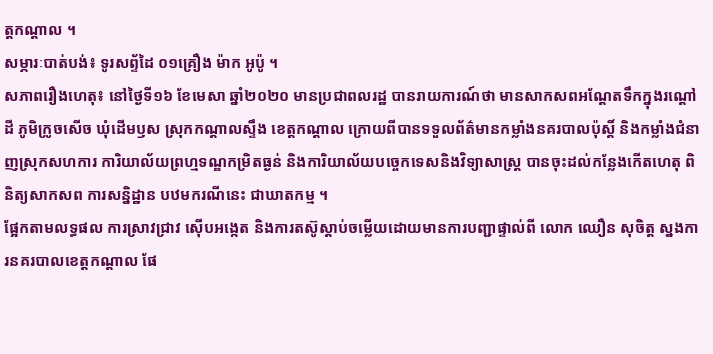ត្តកណ្តាល ។
សម្ភារៈបាត់បង់៖ ទូរសព្ទ័ដៃ ០១គ្រឿង ម៉ាក អូប៉ូ ។
សភាពរឿងហេតុ៖ នៅថ្ងៃទី១៦ ខែមេសា ឆ្នាំ២០២០ មានប្រជាពលរដ្ឋ បានរាយការណ៍ថា មានសាកសពអណ្ដែតទឹកក្នុងរណ្ដៅដី ភូមិក្រូចសើច ឃុំដើមឫស ស្រុកកណ្ដាលស្ទឹង ខេត្តកណ្ដាល ក្រោយពីបានទទួលព័ត៌មានកម្លាំងនគរបាលប៉ុស្តិ៍ និងកម្លាំងជំនាញស្រុកសហការ ការិយាល័យព្រហ្មទណ្ឌកម្រិតធ្ងន់ និងការិយាល័យបច្ចេកទេសនិងវិទ្យាសាស្ដ្រ បានចុះដល់កន្លែងកើតហេតុ ពិនិត្យសាកសព ការសន្និដ្ឋាន បឋមករណីនេះ ជាឃាតកម្ម ។
ផ្អែកតាមលទ្ធផល ការស្រាវជ្រាវ ស៊ើបអង្កេត និងការតស៊ូស្ដាប់ចម្លើយដោយមានការបញ្ជាផ្ទាល់ពី លោក ឈឿន សុចិត្ត ស្នងការនគរបាលខេត្តកណ្ដាល ផែ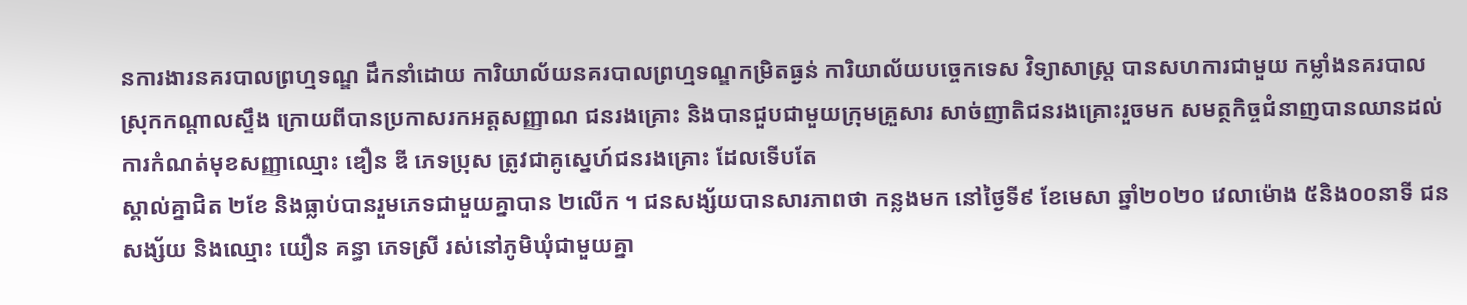នការងារនគរបាលព្រហ្មទណ្ឌ ដឹកនាំដោយ ការិយាល័យនគរបាលព្រហ្មទណ្ឌកម្រិតធ្ងន់ ការិយាល័យបច្ចេកទេស វិទ្យាសាស្រ្ត បានសហការជាមួយ កម្លាំងនគរបាលស្រុកកណ្ដាលស្ទឹង ក្រោយពីបានប្រកាសរកអត្តសញ្ញាណ ជនរងគ្រោះ និងបានជួបជាមួយក្រុមគ្រួសារ សាច់ញាតិជនរងគ្រោះរួចមក សមត្ថកិច្ចជំនាញបានឈានដល់ការកំណត់មុខសញ្ញាឈ្មោះ ឌឿន ឌី ភេទប្រុស ត្រូវជាគូស្នេហ៍ជនរងគ្រោះ ដែលទើបតែ
ស្គាល់គ្នាជិត ២ខែ និងធ្លាប់បានរួមភេទជាមួយគ្នាបាន ២លើក ។ ជនសង្ស័យបានសារភាពថា កន្លងមក នៅថ្ងៃទី៩ ខែមេសា ឆ្នាំ២០២០ វេលាម៉ោង ៥និង០០នាទី ជនសង្ស័យ និងឈ្មោះ យឿន គន្ធា ភេទស្រី រស់នៅភូមិឃុំជាមួយគ្នា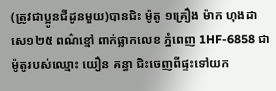(ត្រូវជាប្អូនជីដូនមួយ)បានជិះ ម៉ូតូ ១គ្រឿង ម៉ាក ហុងដា សេ១២៥ ពណ៌ខ្មៅ ពាក់ផ្លាកលេខ ភ្នំពេញ 1HF-6858 ជាម៉ូតូរបស់ឈ្មោះ យឿន គន្ធា ជិះចេញពីផ្ទះទៅយក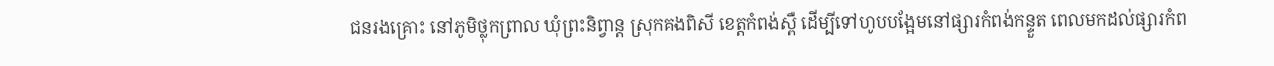ជនរងគ្រោះ នៅភូមិថ្លុកព្រាល ឃុំព្រះនិព្វាន្ត ស្រុកគងពិសី ខេត្តកំពង់ស្ពឺ ដើម្បីទៅហូបបង្អែមនៅផ្សារកំពង់កន្ទួត ពេលមកដល់ផ្សារកំព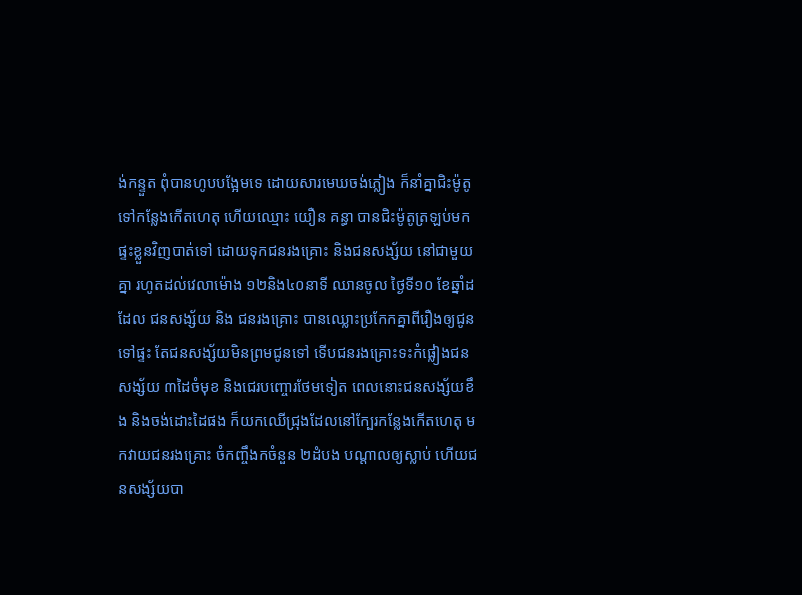ង់កន្ទួត ពុំបានហូបបង្អែមទេ ដោយសារមេឃចង់ភ្លៀង ក៏នាំគ្នាជិះម៉ូតូទៅកន្លែងកើតហេតុ ហើយឈ្មោះ យឿន គន្ធា បានជិះម៉ូតូត្រឡប់មកផ្ទះខ្លួនវិញបាត់ទៅ ដោយទុកជនរងគ្រោះ និងជនសង្ស័យ នៅជាមួយ គ្នា រហូតដល់វេលាម៉ោង ១២និង៤០នាទី ឈានចូល ថ្ងៃទី១០ ខែឆ្នាំដដែល ជនសង្ស័យ និង ជនរងគ្រោះ បានឈ្លោះប្រកែកគ្នាពីរឿងឲ្យជូនទៅផ្ទះ តែជនសង្ស័យមិនព្រមជូនទៅ ទើបជនរងគ្រោះទះកំផ្លៀងជនសង្ស័យ ៣ដៃចំមុខ និងជេរបញ្ចោរថែមទៀត ពេលនោះជនសង្ស័យខឹង និងចង់ដោះដៃផង ក៏យកឈើជ្រុងដែលនៅក្បែរកន្លែងកើតហេតុ មកវាយជនរងគ្រោះ ចំកញ្ចឹងកចំនួន ២ដំបង បណ្តាលឲ្យស្លាប់ ហើយជនសង្ស័យបា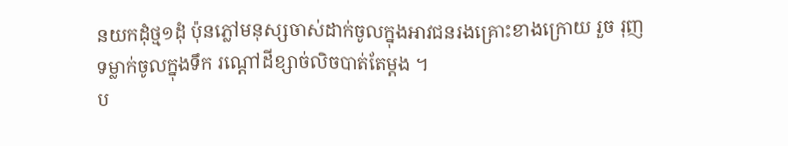នយកដុំថ្ម១ដុំ ប៉ុនភ្លៅមនុស្សចាស់ដាក់ចូលក្នុងអាវជនរងគ្រោះខាងក្រោយ រួច រុញទម្លាក់ចូលក្នុងទឹក រណ្តៅដីខ្សាច់លិចបាត់តែម្តង ។
ប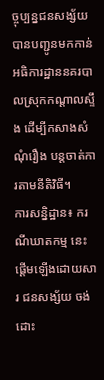ច្ចុប្បន្នជនសង្ស័យ បានបញ្ជូនមកកាន់អធិការដ្ឋាននគរបាលស្រុកកណ្ដាលស្ទឹង ដើម្បីកសាងសំណុំរឿង បន្តចាត់ការតាមនីតិវិធី។
ការសន្និដ្ឋាន៖ ករណីឃាតកម្ម នេះ ផ្ដើមឡើងដោយសារ ជនសង្ស័យ ចង់ដោះ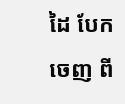ដៃ បែកចេញ ពី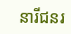នារីជនរ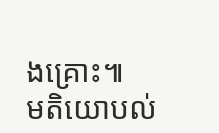ងគ្រោះ៕
មតិយោបល់